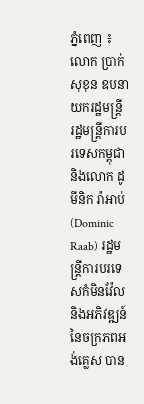ភ្នំពេញ ៖ លោក ប្រាក់ សុខុន ឧបនាយករដ្ឋមន្រ្តី រដ្ឋមន្រ្តីការបរទេសកម្ពុជា និងលោក ដូមីនិក រ៉ាអាប់ (Dominic Raab) រដ្ឋមន្រ្តីការបរទេសកំមិនវ៉ែល និងអភិវឌ្ឍន៍ នៃចក្រភពអង់គ្លេស បាន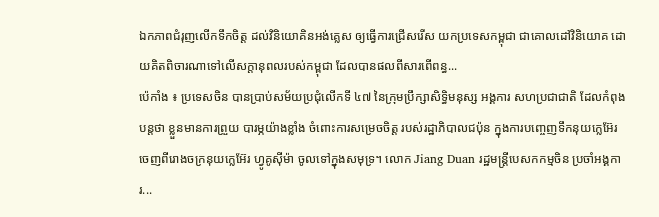ឯកភាពជំរុញលើកទឹកចិត្ត ដល់វិនិយោគិនអង់គ្លេស ឲ្យធ្វើការជ្រើសរើស យកប្រទេសកម្ពុជា ជាគោលដៅវិនិយោគ ដោយគិតពិចារណាទៅលើសក្តានុពលរបស់កម្ពុជា ដែលបានផលពីសារពើពន្ធ...
ប៉េកាំង ៖ ប្រទេសចិន បានប្រាប់សម័យប្រជុំលើកទី ៤៧ នៃក្រុមប្រឹក្សាសិទ្ធិមនុស្ស អង្គការ សហប្រជាជាតិ ដែលកំពុងបន្តថា ខ្លួនមានការព្រួយ បារម្ភយ៉ាងខ្លាំង ចំពោះការសម្រេចចិត្ត របស់រដ្ឋាភិបាលជប៉ុន ក្នុងការបញ្ចេញទឹកនុយក្លេអ៊ែរ ចេញពីរោងចក្រនុយក្លេអ៊ែរ ហ្វូគូស៊ីម៉ា ចូលទៅក្នុងសមុទ្រ។ លោក Jiang Duan រដ្ឋមន្រ្តីបេសកកម្មចិន ប្រចាំអង្គការ...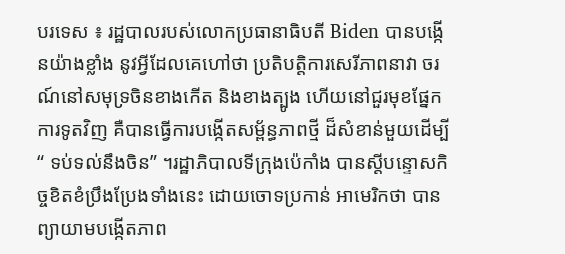បរទេស ៖ រដ្ឋបាលរបស់លោកប្រធានាធិបតី Biden បានបង្កើនយ៉ាងខ្លាំង នូវអ្វីដែលគេហៅថា ប្រតិបត្តិការសេរីភាពនាវា ចរណ៍នៅសមុទ្រចិនខាងកើត និងខាងត្បូង ហើយនៅជួរមុខផ្នែកការទូតវិញ គឺបានធ្វើការបង្កើតសម្ព័ន្ធភាពថ្មី ដ៏សំខាន់មួយដើម្បី“ ទប់ទល់នឹងចិន” ។រដ្ឋាភិបាលទីក្រុងប៉េកាំង បានស្តីបន្ទោសកិច្ចខិតខំប្រឹងប្រែងទាំងនេះ ដោយចោទប្រកាន់ អាមេរិកថា បានព្យាយាមបង្កើតភាព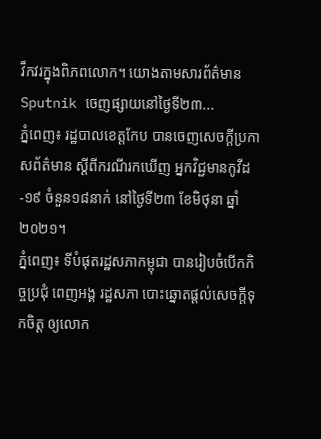វឹកវរក្នុងពិភពលោក។ យោងតាមសារព័ត៌មាន Sputnik ចេញផ្សាយនៅថ្ងៃទី២៣...
ភ្នំពេញ៖ រដ្ឋបាលខេត្តកែប បានចេញសេចក្ដីប្រកាសព័ត៌មាន ស្ដីពីករណីរកឃើញ អ្នកវិជ្ជមានកូវីដ-១៩ ចំនួន១៨នាក់ នៅថ្ងៃទី២៣ ខែមិថុនា ឆ្នាំ២០២១។
ភ្នំពេញ៖ ទីបំផុតរដ្ឋសភាកម្ពុជា បានរៀបចំបើកកិច្ចប្រជុំ ពេញអង្គ រដ្ឋសភា បោះឆ្នោតផ្តល់សេចក្តីទុកចិត្ត ឲ្យលោក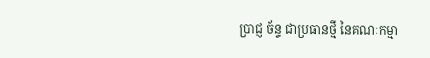ប្រាជ្ញ ច័ន្ទ ជាប្រធានថ្មី នៃគណៈកម្មា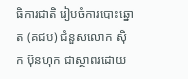ធិការជាតិ រៀបចំការបោះឆ្នោត (គជប) ជំនួសលោក ស៊ិក ប៊ុនហុក ជាស្ថាពរដោយ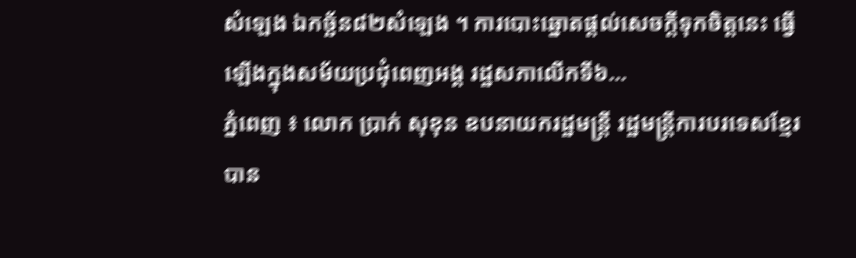សំឡេង ឯកច្ឆ័ន៨២សំឡេង ។ ការបោះឆ្នោតផ្តល់សេចក្តីទុកចិត្តនេះ ធ្វើឡើងក្នុងសម័យប្រជុំពេញអង្គ រដ្ឋសភាលើកទី៦...
ភ្នំពេញ ៖ លោក ប្រាក់ សុខុន ឧបនាយករដ្ឋមន្ត្រី រដ្ឋមន្ត្រីការបរទេសខ្មែរ បាន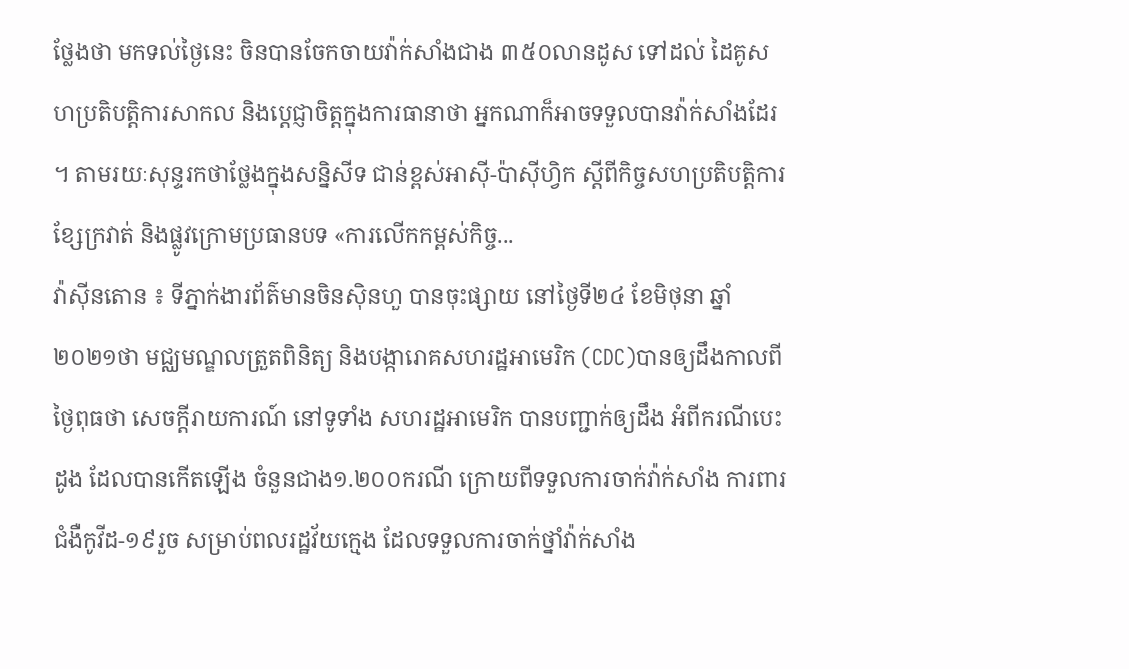ថ្លែងថា មកទល់ថ្ងៃនេះ ចិនបានចែកចាយវ៉ាក់សាំងជាង ៣៥០លានដូស ទៅដល់ ដៃគូសហប្រតិបត្តិការសាកល និងប្ដេជ្ញាចិត្តក្នុងការធានាថា អ្នកណាក៏អាចទទួលបានវ៉ាក់សាំងដែរ ។ តាមរយៈសុន្ទរកថាថ្លែងក្នុងសន្និសីទ ជាន់ខ្ពស់អាស៊ី-ប៉ាស៊ីហ្វិក ស្តីពីកិច្ចសហប្រតិបត្តិការ ខ្សែក្រវាត់ និងផ្លូវក្រោមប្រធានបទ «ការលើកកម្ពស់កិច្ច...
វ៉ាស៊ីនតោន ៖ ទីភ្នាក់ងារព័ត៌មានចិនស៊ិនហួ បានចុះផ្សាយ នៅថ្ងៃទី២៤ ខែមិថុនា ឆ្នាំ២០២១ថា មជ្ឈមណ្ឌលត្រួតពិនិត្យ និងបង្ការោគសហរដ្ឋអាមេរិក (CDC)បានឲ្យដឹងកាលពីថ្ងៃពុធថា សេចក្តីរាយការណ៍ នៅទូទាំង សហរដ្ឋអាមេរិក បានបញ្ជាក់ឲ្យដឹង អំពីករណីបេះដូង ដែលបានកើតឡើង ចំនួនជាង១.២០០ករណី ក្រោយពីទទួលការចាក់វ៉ាក់សាំង ការពារជំងឺកូវីដ-១៩រួច សម្រាប់ពលរដ្ឋវ័យក្មេង ដែលទទួលការចាក់ថ្នាំវ៉ាក់សាំង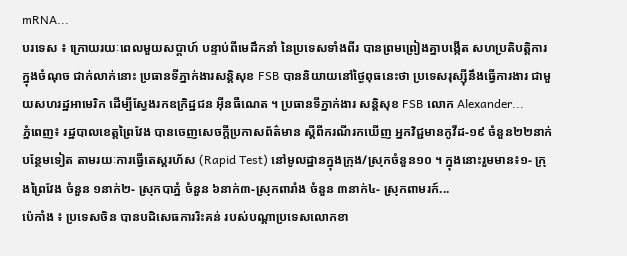mRNA...
បរទេស ៖ ក្រោយរយៈពេលមួយសប្ដាហ៍ បន្ទាប់ពីមេដឹកនាំ នៃប្រទេសទាំងពីរ បានព្រមព្រៀងគ្នាបង្កើត សហប្រតិបត្តិការ ក្នុងចំណុច ជាក់លាក់នោះ ប្រធានទីភ្នាក់ងារសន្តិសុខ FSB បាននិយាយនៅថ្ងៃពុធនេះថា ប្រទេសរុស្ស៊ីនឹងធ្វើការងារ ជាមួយសហរដ្ឋអាមេរិក ដើម្បីស្វែងរកឧក្រិដ្ឋជន អ៊ីនធឺណេត ។ ប្រធានទីភ្នាក់ងារ សន្តិសុខ FSB លោក Alexander...
ភ្នំពេញ៖ រដ្ឋបាលខេត្តព្រៃវែង បានចេញសេចក្ដីប្រកាសព័ត៌មាន ស្ដីពីករណីរកឃើញ អ្នកវិជ្ជមានកូវីដ-១៩ ចំនួន២២នាក់ បន្ថែមទៀត តាមរយៈការធ្វើតេស្តរហ័ស (Rapid Test) នៅមូលដ្ឋានក្នុងក្រុង/ស្រុកចំនួន១០ ។ ក្នុងនោះរួមមាន៖១- ក្រុងព្រៃវែង ចំនួន ១នាក់២- ស្រុកបាភ្នំ ចំនួន ៦នាក់៣-ស្រុកពារាំង ចំនួន ៣នាក់៤- ស្រុកពាមរក៍...
ប៉េកាំង ៖ ប្រទេសចិន បានបដិសេធការរិះគន់ របស់បណ្តាប្រទេសលោកខា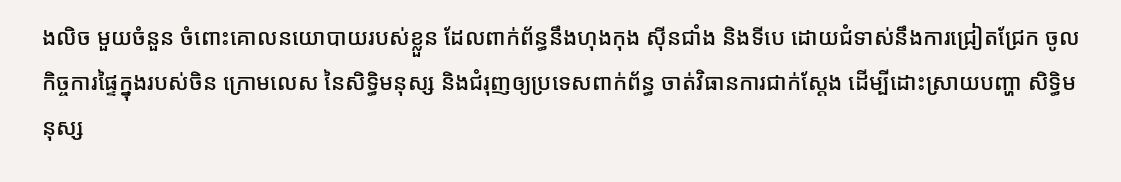ងលិច មួយចំនួន ចំពោះគោលនយោបាយរបស់ខ្លួន ដែលពាក់ព័ន្ធនឹងហុងកុង ស៊ីនជាំង និងទីបេ ដោយជំទាស់នឹងការជ្រៀតជ្រែក ចូលកិច្ចការផ្ទៃក្នុងរបស់ចិន ក្រោមលេស នៃសិទ្ធិមនុស្ស និងជំរុញឲ្យប្រទេសពាក់ព័ន្ធ ចាត់វិធានការជាក់ស្តែង ដើម្បីដោះស្រាយបញ្ហា សិទ្ធិមនុស្ស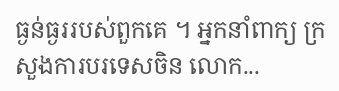ធ្ងន់ធ្ងររបស់ពួកគេ ។ អ្នកនាំពាក្យ ក្រសួងការបរទេសចិន លោក...